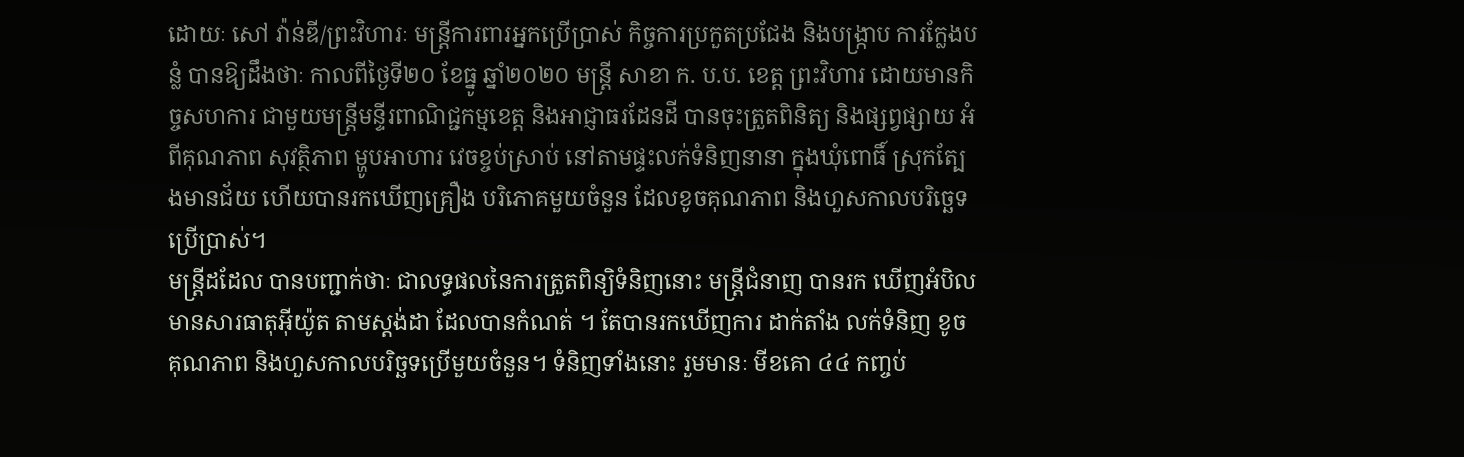ដោយៈ សៅ វ៉ាន់ឌី/ព្រះវិហារៈ មន្ត្រីការពារអ្នកប្រើប្រាស់ កិច្ចការប្រកួតប្រជែង និងបង្ក្រាប ការក្លែងបន្លំ បានឱ្យដឹងថាៈ កាលពីថ្ងៃទី២០ ខែធ្នូ ឆ្នាំ២០២០ មន្ត្រី សាខា ក. ប.ប. ខេត្ត ព្រះវិហារ ដោយមានកិច្ចសហការ ជាមួយមន្ត្រីមន្ទីរពាណិជ្ជកម្មខេត្ត និងអាជ្ញាធរដែនដី បានចុះត្រួតពិនិត្យ និងផ្សព្វផ្សាយ អំពីគុណភាព សុវត្ថិភាព ម្ហូបអាហារ វេចខ្ចប់ស្រាប់ នៅតាមផ្ទះលក់ទំនិញនានា ក្នុងឃុំពោធិ៍ ស្រុកត្បែងមានជ័យ ហើយបានរកឃើញគ្រឿង បរិភោគមួយចំនួន ដែលខូចគុណភាព និងហួសកាលបរិច្ឆេទប្រើប្រាស់។
មន្ត្រីដដែល បានបញ្ជាក់ថាៈ ជាលទ្ធផលនៃការត្រួតពិន្យិទំនិញនោះ មន្ត្រីជំនាញ បានរក ឃើញអំបិល មានសារធាតុអ៊ីយ៉ូត តាមស្ដង់ដា ដែលបានកំណត់ ។ តែបានរកឃើញការ ដាក់តាំង លក់ទំនិញ ខូចគុណភាព និងហួសកាលបរិច្ឆទប្រើមួយចំនួន។ ទំនិញទាំងនោះ រួមមានៈ មីខគោ ៤៤ កញ្ចប់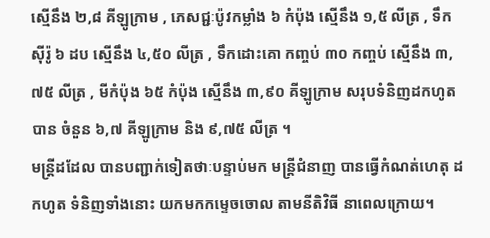ស្មើនឹង ២,៨ គីឡូក្រាម , ភេសជ្ជៈប៉ូវកម្លាំង ៦ កំប៉ុង ស្មើនឹង ១,៥ លីត្រ , ទឹកស៊ីរ៉ូ ៦ ដប ស្មើនឹង ៤,៥០ លីត្រ , ទឹកដោះគោ កញ្ចប់ ៣០ កញ្ចប់ ស្មើនឹង ៣,៧៥ លីត្រ , មីកំប៉ុង ៦៥ កំប៉ុង ស្មើនឹង ៣,៩០ គីឡូក្រាម សរុបទំនិញដកហូតបាន ចំនួន ៦,៧ គីឡូក្រាម និង ៩,៧៥ លីត្រ ។
មន្ត្រីដដែល បានបញ្ជាក់ទៀតថាៈបន្ទាប់មក មន្ត្រីជំនាញ បានធ្វើកំណត់ហេតុ ដកហូត ទំនិញទាំងនោះ យកមកកម្ទេចចោល តាមនីតិវិធី នាពេលក្រោយ។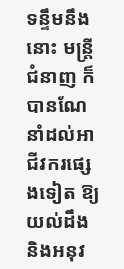ទន្ទឹមនឹងនោះ មន្ត្រីជំនាញ ក៏បានណែនាំដល់អាជីវករផ្សេងទៀត ឱ្យយល់ដឹង និងអនុវ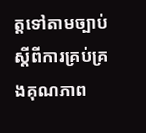ត្តទៅតាមច្បាប់ ស្តីពីការគ្រប់គ្រងគុណភាព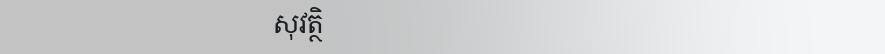សុវត្ថិ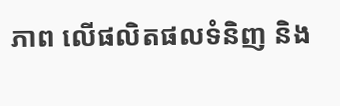ភាព លើផលិតផលទំនិញ និង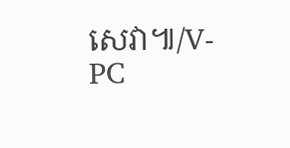សេវា៕/V-PC